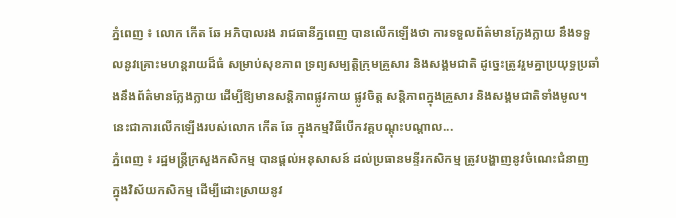ភ្នំពេញ ៖ លោក កេីត ឆែ អភិបាលរង រាជធានីភ្នពេញ បានលេីកឡេីងថា ការទទួលព័ត៌មានក្លែងក្លាយ នឹងទទួលនូវគ្រោះមហន្តរាយដ៏ធំ សម្រាប់សុខភាព ទ្រព្យសម្បត្តិក្រុមគ្រួសារ និងសង្គមជាតិ ដូច្នេះត្រូវរួមគ្នាប្រយុទ្ធប្រឆាំងនឹងព័ត៌មានក្លែងក្លាយ ដើម្បីឱ្យមានសន្តិភាពផ្លូវកាយ ផ្លូវចិត្ត សន្តិភាពក្នុងគ្រួសារ និងសង្គមជាតិទាំងមូល។ នេះជាការលើកឡើងរបស់លោក កើត ឆែ ក្នុងកម្មវិធីបើកវគ្គបណ្តុះបណ្តាល...
ភ្នំពេញ ៖ រដ្ឋមន្រ្តីក្រសួងកសិកម្ម បានផ្តល់អនុសាសន៍ ដល់ប្រធានមន្ទីរកសិកម្ម ត្រូវបង្ហាញនូវចំណេះជំនាញ ក្នុងវិស័យកសិកម្ម ដើម្បីដោះស្រាយនូវ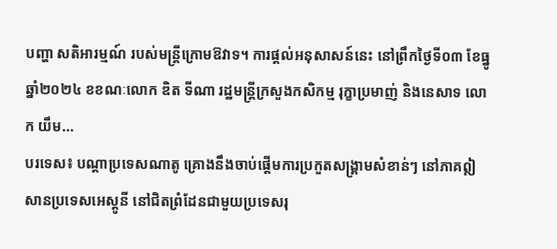បញ្ហា សតិអារម្មណ៍ របស់មន្ត្រីក្រោមឱវាទ។ ការផ្តល់អនុសាសន៍នេះ នៅព្រឹកថ្ងៃទី០៣ ខែធ្នូ ឆ្នាំ២០២៤ ខខណៈលោក ឌិត ទីណា រដ្ឋមន្រ្តីក្រសួងកសិកម្ម រុក្ខាប្រមាញ់ និងនេសាទ លោក យឹម...
បរទេស៖ បណ្តាប្រទេសណាតូ គ្រោងនឹងចាប់ផ្តើមការប្រកួតសង្រ្គាមសំខាន់ៗ នៅភាគឦសានប្រទេសអេស្តូនី នៅជិតព្រំដែនជាមួយប្រទេសរុ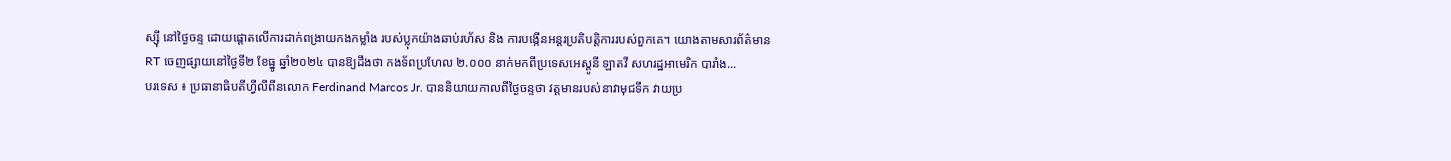ស្ស៊ី នៅថ្ងៃចន្ទ ដោយផ្តោតលើការដាក់ពង្រាយកងកម្លាំង របស់ប្លុកយ៉ាងឆាប់រហ័ស និង ការបង្កើនអន្តរប្រតិបត្តិការរបស់ពួកគេ។ យោងតាមសារព័ត៌មាន RT ចេញផ្សាយនៅថ្ងៃទី២ ខែធ្នូ ឆ្នាំ២០២៤ បានឱ្យដឹងថា កងទ័ពប្រហែល ២.០០០ នាក់មកពីប្រទេសអេស្តូនី ឡាតវី សហរដ្ឋអាមេរិក បារាំង...
បរទេស ៖ ប្រធានាធិបតីហ្វីលីពីនលោក Ferdinand Marcos Jr. បាននិយាយកាលពីថ្ងៃចន្ទថា វត្តមានរបស់នាវាមុជទឹក វាយប្រ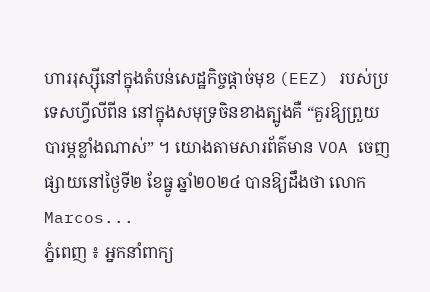ហាររុស្ស៊ីនៅក្នុងតំបន់សេដ្ឋកិច្ចផ្តាច់មុខ (EEZ) របស់ប្រទេសហ្វីលីពីន នៅក្នុងសមុទ្រចិនខាងត្បូងគឺ “គួរឱ្យព្រួយបារម្ភខ្លាំងណាស់” ។ យោងតាមសារព័ត៌មាន VOA ចេញផ្សាយនៅថ្ងៃទី២ ខែធ្នូ ឆ្នាំ២០២៤ បានឱ្យដឹងថា លោក Marcos...
ភ្នំពេញ ៖ អ្នកនាំពាក្យ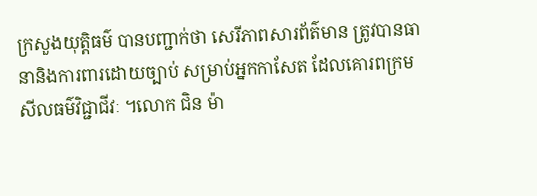ក្រសួងយុត្តិធម៌ បានបញ្ជាក់ថា សេរីភាពសារព័ត៌មាន ត្រូវបានធានានិងការពារដោយច្បាប់ សម្រាប់អ្នកកាសែត ដែលគោរពក្រមសីលធម៌វិជ្ជាជីវៈ ។លោក ជិន ម៉ា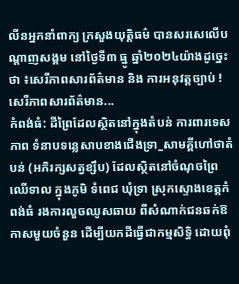លីនអ្នកនាំពាក្យ ក្រសួងយុត្តិធម៌ បានសរសេលើបណ្តាញសង្គម នៅថ្ងៃទី៣ ធ្នូ ឆ្នាំ២០២៤យ៉ាងដូច្នេះថា ៖សេរីភាពសារព័ត៌មាន និង ការអនុវត្តច្បាប់ ! សេរីភាពសារព័ត៌មាន...
កំពង់ធំ: ដីព្រៃដែលស្ថិតនៅក្នុងតំបន់ ការពារទេសភាព ទំនាបទន្លេសាបខាងជើងទ្រា_សាមគ្គីហៅថាតំបន់ (អភិរក្សសត្វខ្សឹប) ដែលស្ថិតនៅចំណុចព្រៃឈើទាល ក្នុងភូមិ ទំពេជ ឃុំទ្រា ស្រុកស្ទោងខេត្តកំពង់ធំ រងការលួចឈូសឆាយ ពីសំណាក់ជនឆក់ឱកាសមួយចំនួន ដើម្បីយកដីធ្វើជាកម្មសិទ្ធិ ដោយពុំ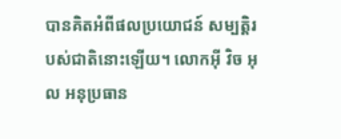បានគិតអំពីផលប្រយោជន៍ សម្បត្តិរបស់ជាតិនោះឡើយ។ លោកអុី វិច អុល អនុប្រធាន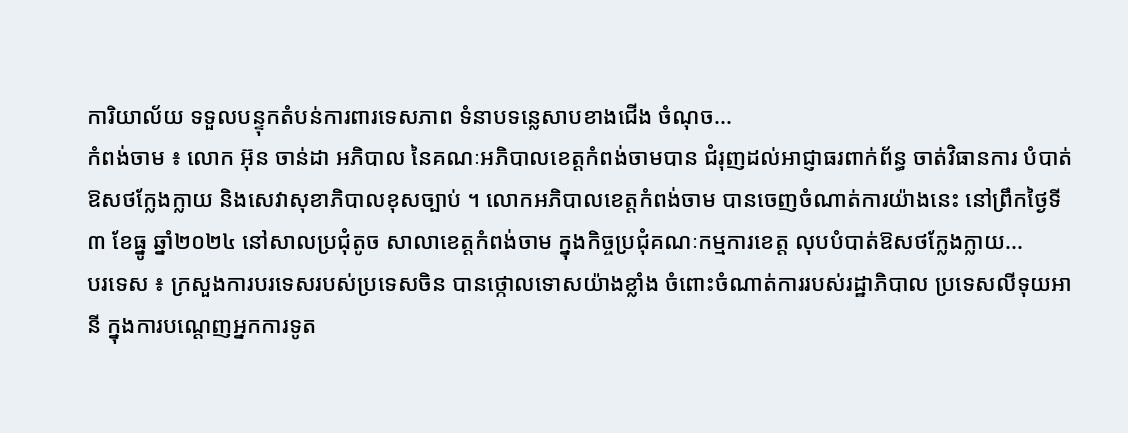ការិយាល័យ ទទួលបន្ទុកតំបន់ការពារទេសភាព ទំនាបទន្លេសាបខាងជើង ចំណុច...
កំពង់ចាម ៖ លោក អ៊ុន ចាន់ដា អភិបាល នៃគណៈអភិបាលខេត្តកំពង់ចាមបាន ជំរុញដល់អាជ្ញាធរពាក់ព័ន្ធ ចាត់វិធានការ បំបាត់ឱសថក្លែងក្លាយ និងសេវាសុខាភិបាលខុសច្បាប់ ។ លោកអភិបាលខេត្តកំពង់ចាម បានចេញចំណាត់ការយ៉ាងនេះ នៅព្រឹកថ្ងៃទី ៣ ខែធ្នូ ឆ្នាំ២០២៤ នៅសាលប្រជុំតូច សាលាខេត្តកំពង់ចាម ក្នុងកិច្ចប្រជុំគណៈកម្មការខេត្ត លុបបំបាត់ឱសថក្លែងក្លាយ...
បរទេស ៖ ក្រសួងការបរទេសរបស់ប្រទេសចិន បានថ្កោលទោសយ៉ាងខ្លាំង ចំពោះចំណាត់ការរបស់រដ្ឋាភិបាល ប្រទេសលីទុយអានី ក្នុងការបណ្តេញអ្នកការទូត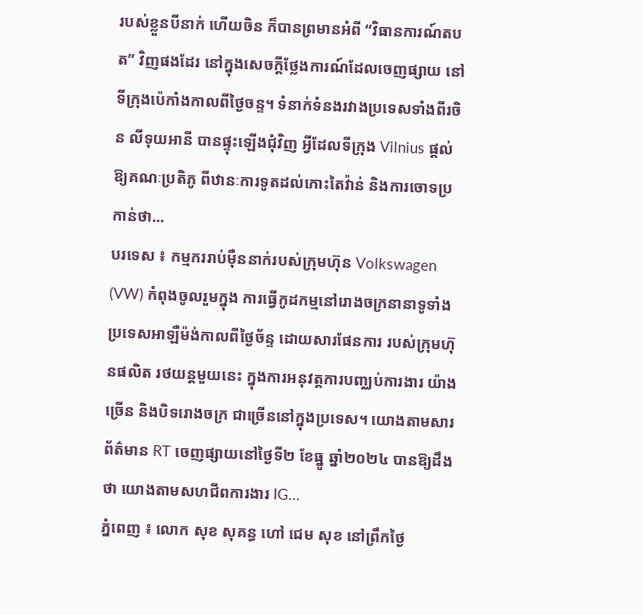របស់ខ្លួនបីនាក់ ហើយចិន ក៏បានព្រមានអំពី “វិធានការណ៍តបត” វិញផងដែរ នៅក្នុងសេចក្តីថ្លែងការណ៍ដែលចេញផ្សាយ នៅទីក្រុងប៉េកាំងកាលពីថ្ងៃចន្ទ។ ទំនាក់ទំនងរវាងប្រទេសទាំងពីរចិន លីទុយអានី បានផ្ទុះឡើងជុំវិញ អ្វីដែលទីក្រុង Vilnius ផ្តល់ឱ្យគណៈប្រតិភូ ពីឋានៈការទូតដល់កោះតៃវ៉ាន់ និងការចោទប្រកាន់ថា...
បរទេស ៖ កម្មកររាប់ម៉ឺននាក់របស់ក្រុមហ៊ុន Volkswagen (VW) កំពុងចូលរួមក្នុង ការធ្វើកូដកម្មនៅរោងចក្រនានាទូទាំងប្រទេសអាឡឺម៉ង់កាលពីថ្ងៃច័ន្ទ ដោយសារផែនការ របស់ក្រុមហ៊ុនផលិត រថយន្តមួយនេះ ក្នុងការអនុវត្តការបញ្ឈប់ការងារ យ៉ាងច្រើន និងបិទរោងចក្រ ជាច្រើននៅក្នុងប្រទេស។ យោងតាមសារព័ត៌មាន RT ចេញផ្សាយនៅថ្ងៃទី២ ខែធ្នូ ឆ្នាំ២០២៤ បានឱ្យដឹងថា យោងតាមសហជីពការងារ IG...
ភ្នំពេញ ៖ លោក សុខ សុគន្ធ ហៅ ជេម សុខ នៅព្រឹកថ្ងៃ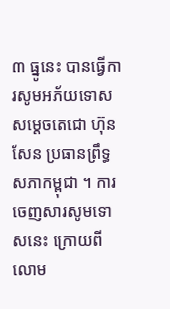៣ ធ្នូនេះ បានធ្វើការសូមអភ័យទោស សម្តេចតេជោ ហ៊ុន សែន ប្រធានព្រឹទ្ធសភាកម្ពុជា ។ ការចេញសារសូមទោសនេះ ក្រោយពីលោម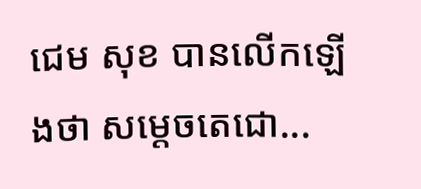ជេម សុខ បានលើកឡើងថា សម្តេចតេជោ...